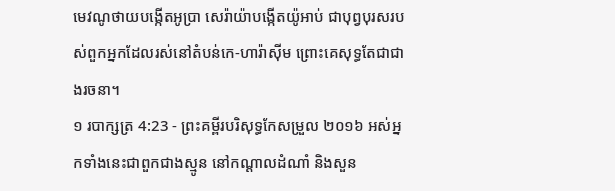មេវណូថាយបង្កើតអូប្រា សេរ៉ាយ៉ាបង្កើតយ៉ូអាប់ ជាបុព្វបុរសរបស់ពួកអ្នកដែលរស់នៅតំបន់កេ-ហារ៉ាស៊ីម ព្រោះគេសុទ្ធតែជាជាងរចនា។
១ របាក្សត្រ 4:23 - ព្រះគម្ពីរបរិសុទ្ធកែសម្រួល ២០១៦ អស់អ្នកទាំងនេះជាពួកជាងស្មូន នៅកណ្ដាលដំណាំ និងសួន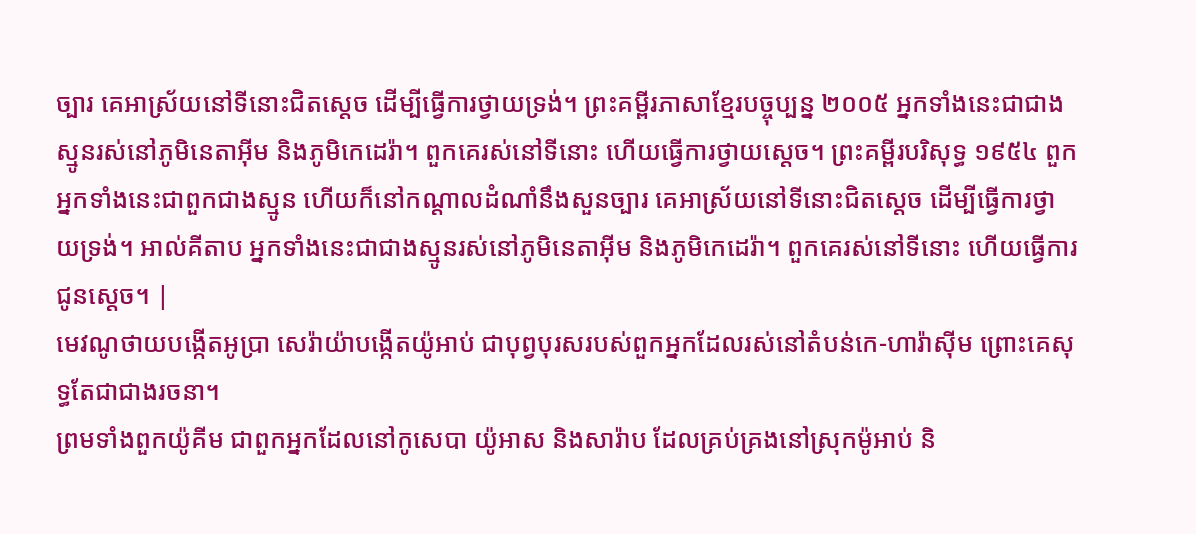ច្បារ គេអាស្រ័យនៅទីនោះជិតស្តេច ដើម្បីធ្វើការថ្វាយទ្រង់។ ព្រះគម្ពីរភាសាខ្មែរបច្ចុប្បន្ន ២០០៥ អ្នកទាំងនេះជាជាងស្មូនរស់នៅភូមិនេតាអ៊ីម និងភូមិកេដេរ៉ា។ ពួកគេរស់នៅទីនោះ ហើយធ្វើការថ្វាយស្ដេច។ ព្រះគម្ពីរបរិសុទ្ធ ១៩៥៤ ពួកអ្នកទាំងនេះជាពួកជាងស្មូន ហើយក៏នៅកណ្តាលដំណាំនឹងសួនច្បារ គេអាស្រ័យនៅទីនោះជិតស្តេច ដើម្បីធ្វើការថ្វាយទ្រង់។ អាល់គីតាប អ្នកទាំងនេះជាជាងស្មូនរស់នៅភូមិនេតាអ៊ីម និងភូមិកេដេរ៉ា។ ពួកគេរស់នៅទីនោះ ហើយធ្វើការជូនស្តេច។ |
មេវណូថាយបង្កើតអូប្រា សេរ៉ាយ៉ាបង្កើតយ៉ូអាប់ ជាបុព្វបុរសរបស់ពួកអ្នកដែលរស់នៅតំបន់កេ-ហារ៉ាស៊ីម ព្រោះគេសុទ្ធតែជាជាងរចនា។
ព្រមទាំងពួកយ៉ូគីម ជាពួកអ្នកដែលនៅកូសេបា យ៉ូអាស និងសារ៉ាប ដែលគ្រប់គ្រងនៅស្រុកម៉ូអាប់ និ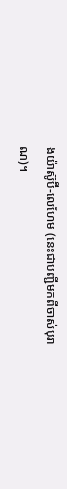ងយ៉ាស៊ូប៊ី-លេហែម (នេះជាបញ្ជីមកពីចាស់បុរាណ)។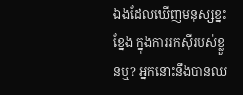ឯងដែលឃើញមនុស្សខ្នះខ្នែង ក្នុងការរកស៊ីរបស់ខ្លួនឬ? អ្នកនោះនឹងបានឈ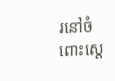រនៅចំពោះស្តេ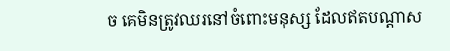ច គេមិនត្រូវឈរនៅចំពោះមនុស្ស ដែលឥតបណ្ដាស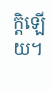ក្តិឡើយ។